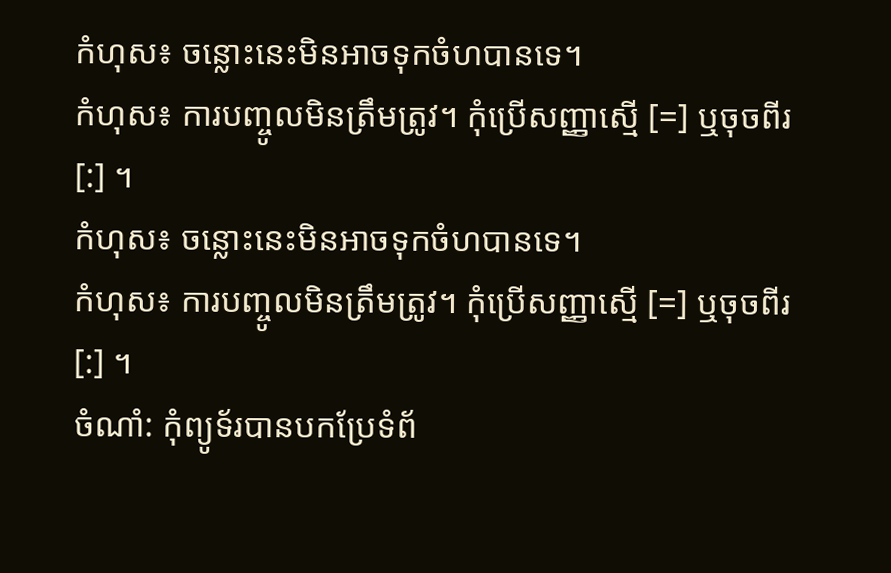កំហុស៖ ចន្លោះនេះមិនអាចទុកចំហបានទេ។
កំហុស៖ ការបញ្ចូលមិនត្រឹមត្រូវ។ កុំប្រើសញ្ញាស្មើ [=] ឬចុចពីរ [:] ។
កំហុស៖ ចន្លោះនេះមិនអាចទុកចំហបានទេ។
កំហុស៖ ការបញ្ចូលមិនត្រឹមត្រូវ។ កុំប្រើសញ្ញាស្មើ [=] ឬចុចពីរ [:] ។
ចំណាំ: កុំព្យូទ័របានបកប្រែទំព័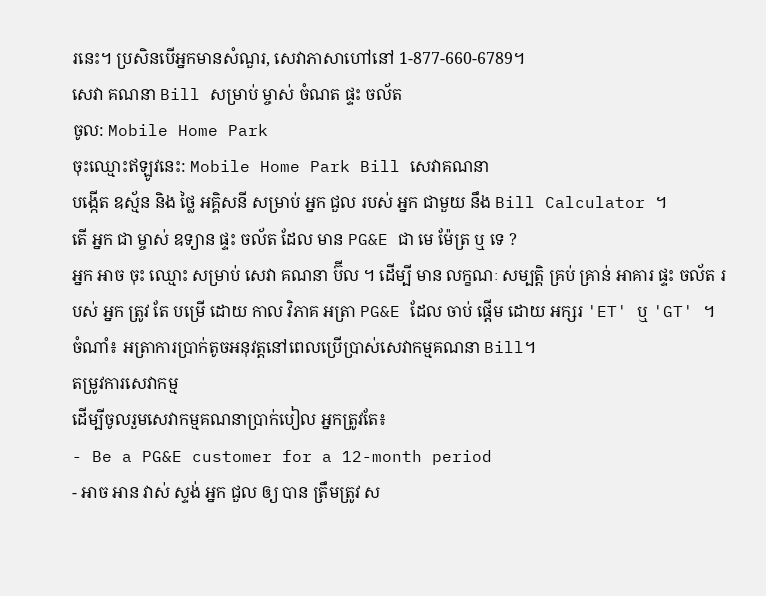រនេះ។ ប្រសិនបើអ្នកមានសំណួរ, សេវាភាសាហៅនៅ 1-877-660-6789។
សេវា គណនា Bill សម្រាប់ ម្ចាស់ ចំណត ផ្ទះ ចល័ត
ចូល: Mobile Home Park
ចុះឈ្មោះឥឡូវនេះ: Mobile Home Park Bill សេវាគណនា
បង្កើត ឧស្ម័ន និង ថ្លៃ អគ្គិសនី សម្រាប់ អ្នក ជួល របស់ អ្នក ជាមួយ នឹង Bill Calculator ។
តើ អ្នក ជា ម្ចាស់ ឧទ្យាន ផ្ទះ ចល័ត ដែល មាន PG&E ជា មេ ម៉ែត្រ ឬ ទេ ?
អ្នក អាច ចុះ ឈ្មោះ សម្រាប់ សេវា គណនា ប៊ីល ។ ដើម្បី មាន លក្ខណៈ សម្បត្តិ គ្រប់ គ្រាន់ អាគារ ផ្ទះ ចល័ត របស់ អ្នក ត្រូវ តែ បម្រើ ដោយ កាល វិភាគ អត្រា PG&E ដែល ចាប់ ផ្តើម ដោយ អក្សរ 'ET' ឬ 'GT' ។
ចំណាំ៖ អត្រាការប្រាក់តូចអនុវត្តនៅពេលប្រើប្រាស់សេវាកម្មគណនា Bill។
តម្រូវការសេវាកម្ម
ដើម្បីចូលរួមសេវាកម្មគណនាប្រាក់បៀល អ្នកត្រូវតែ៖
- Be a PG&E customer for a 12-month period
- អាច អាន វាស់ ស្ទង់ អ្នក ជួល ឲ្យ បាន ត្រឹមត្រូវ ស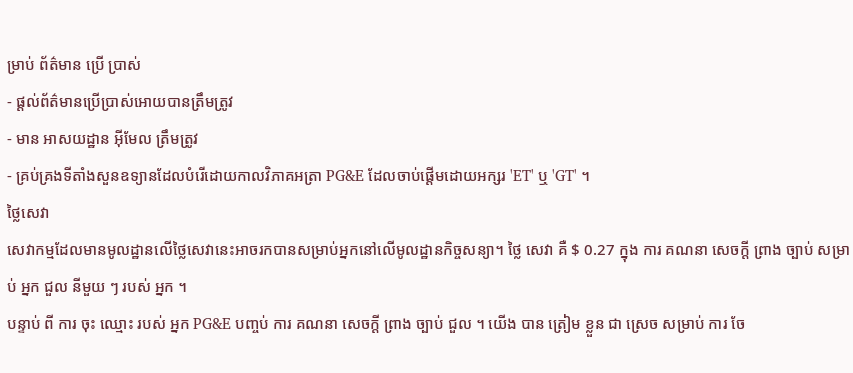ម្រាប់ ព័ត៌មាន ប្រើ ប្រាស់
- ផ្តល់ព័ត៌មានប្រើប្រាស់អោយបានត្រឹមត្រូវ
- មាន អាសយដ្ឋាន អ៊ីមែល ត្រឹមត្រូវ
- គ្រប់គ្រងទីតាំងសួនឧទ្យានដែលបំរើដោយកាលវិភាគអត្រា PG&E ដែលចាប់ផ្តើមដោយអក្សរ 'ET' ឬ 'GT' ។
ថ្លៃសេវា
សេវាកម្មដែលមានមូលដ្ឋានលើថ្លៃសេវានេះអាចរកបានសម្រាប់អ្នកនៅលើមូលដ្ឋានកិច្ចសន្យា។ ថ្លៃ សេវា គឺ $ 0.27 ក្នុង ការ គណនា សេចក្តី ព្រាង ច្បាប់ សម្រាប់ អ្នក ជួល នីមួយ ៗ របស់ អ្នក ។
បន្ទាប់ ពី ការ ចុះ ឈ្មោះ របស់ អ្នក PG&E បញ្ចប់ ការ គណនា សេចក្តី ព្រាង ច្បាប់ ជួល ។ យើង បាន ត្រៀម ខ្លួន ជា ស្រេច សម្រាប់ ការ ចែ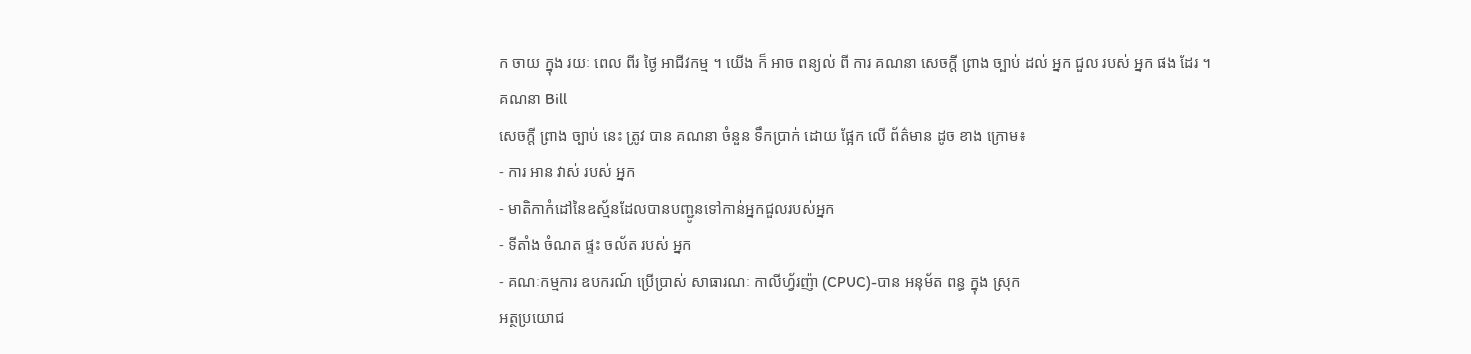ក ចាយ ក្នុង រយៈ ពេល ពីរ ថ្ងៃ អាជីវកម្ម ។ យើង ក៏ អាច ពន្យល់ ពី ការ គណនា សេចក្តី ព្រាង ច្បាប់ ដល់ អ្នក ជួល របស់ អ្នក ផង ដែរ ។
គណនា Bill
សេចក្តី ព្រាង ច្បាប់ នេះ ត្រូវ បាន គណនា ចំនួន ទឹកប្រាក់ ដោយ ផ្អែក លើ ព័ត៌មាន ដូច ខាង ក្រោម៖
- ការ អាន វាស់ របស់ អ្នក
- មាតិកាកំដៅនៃឧស្ម័នដែលបានបញ្ជូនទៅកាន់អ្នកជួលរបស់អ្នក
- ទីតាំង ចំណត ផ្ទះ ចល័ត របស់ អ្នក
- គណៈកម្មការ ឧបករណ៍ ប្រើប្រាស់ សាធារណៈ កាលីហ្វ័រញ៉ា (CPUC)-បាន អនុម័ត ពន្ធ ក្នុង ស្រុក
អត្ថប្រយោជ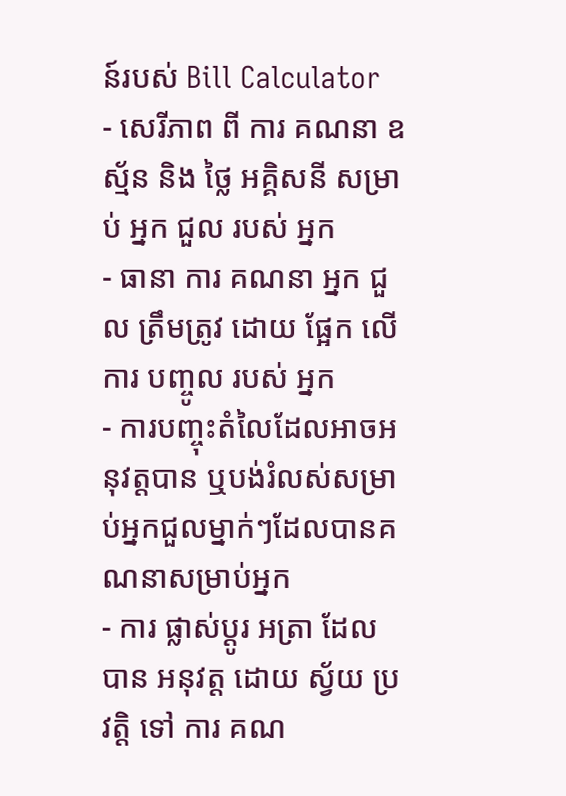ន៍របស់ Bill Calculator
- សេរីភាព ពី ការ គណនា ឧស្ម័ន និង ថ្លៃ អគ្គិសនី សម្រាប់ អ្នក ជួល របស់ អ្នក
- ធានា ការ គណនា អ្នក ជួល ត្រឹមត្រូវ ដោយ ផ្អែក លើ ការ បញ្ចូល របស់ អ្នក
- ការបញ្ចុះតំលៃដែលអាចអនុវត្តបាន ឬបង់រំលស់សម្រាប់អ្នកជួលម្នាក់ៗដែលបានគណនាសម្រាប់អ្នក
- ការ ផ្លាស់ប្ដូរ អត្រា ដែល បាន អនុវត្ត ដោយ ស្វ័យ ប្រវត្តិ ទៅ ការ គណ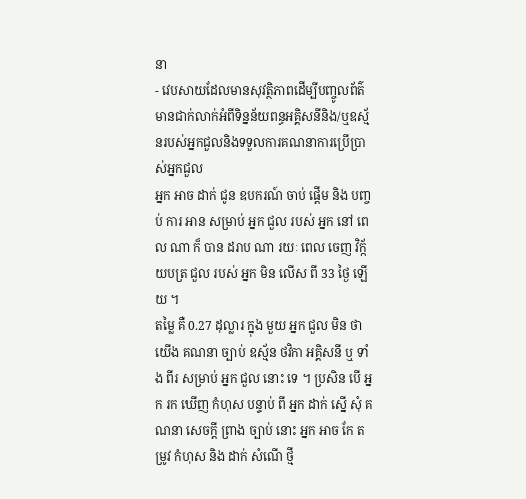នា
- វេបសាយដែលមានសុវត្ថិភាពដើម្បីបញ្ចូលព័ត៌មានជាក់លាក់អំពីទិន្នន័យពន្ធអគ្គិសនីនិង/ឬឧស្ម័នរបស់អ្នកជួលនិងទទួលការគណនាការប្រើប្រាស់អ្នកជួល
អ្នក អាច ដាក់ ជូន ឧបករណ៍ ចាប់ ផ្តើម និង បញ្ចប់ ការ អាន សម្រាប់ អ្នក ជួល របស់ អ្នក នៅ ពេល ណា ក៏ បាន ដរាប ណា រយៈ ពេល ចេញ វិក្ក័យបត្រ ជួល របស់ អ្នក មិន លើស ពី 33 ថ្ងៃ ឡើយ ។
តម្លៃ គឺ 0.27 ដុល្លារ ក្នុង មួយ អ្នក ជួល មិន ថា យើង គណនា ច្បាប់ ឧស្ម័ន ថវិកា អគ្គិសនី ឬ ទាំង ពីរ សម្រាប់ អ្នក ជួល នោះ ទេ ។ ប្រសិន បើ អ្នក រក ឃើញ កំហុស បន្ទាប់ ពី អ្នក ដាក់ ស្នើ សុំ គណនា សេចក្តី ព្រាង ច្បាប់ នោះ អ្នក អាច កែ តម្រូវ កំហុស និង ដាក់ សំណើ ថ្មី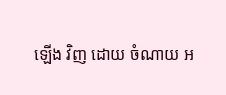ឡើង វិញ ដោយ ចំណាយ អ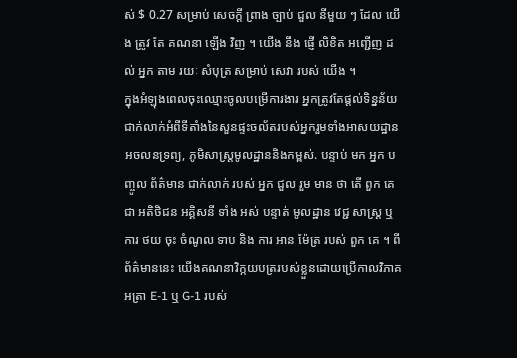ស់ $ 0.27 សម្រាប់ សេចក្តី ព្រាង ច្បាប់ ជួល នីមួយ ៗ ដែល យើង ត្រូវ តែ គណនា ឡើង វិញ ។ យើង នឹង ផ្ញើ លិខិត អញ្ជើញ ដល់ អ្នក តាម រយៈ សំបុត្រ សម្រាប់ សេវា របស់ យើង ។
ក្នុងអំឡុងពេលចុះឈ្មោះចូលបម្រើការងារ អ្នកត្រូវតែផ្តល់ទិន្នន័យជាក់លាក់អំពីទីតាំងនៃសួនផ្ទះចល័តរបស់អ្នករួមទាំងអាសយដ្ឋានអចលនទ្រព្យ, ភូមិសាស្ត្រមូលដ្ឋាននិងកម្ពស់. បន្ទាប់ មក អ្នក បញ្ចូល ព័ត៌មាន ជាក់លាក់ របស់ អ្នក ជួល រួម មាន ថា តើ ពួក គេ ជា អតិថិជន អគ្គិសនី ទាំង អស់ បន្ទាត់ មូលដ្ឋាន វេជ្ជ សាស្ត្រ ឬ ការ ថយ ចុះ ចំណូល ទាប និង ការ អាន ម៉ែត្រ របស់ ពួក គេ ។ ពីព័ត៌មាននេះ យើងគណនាវិក្កយបត្ររបស់ខ្លួនដោយប្រើកាលវិភាគអត្រា E-1 ឬ G-1 របស់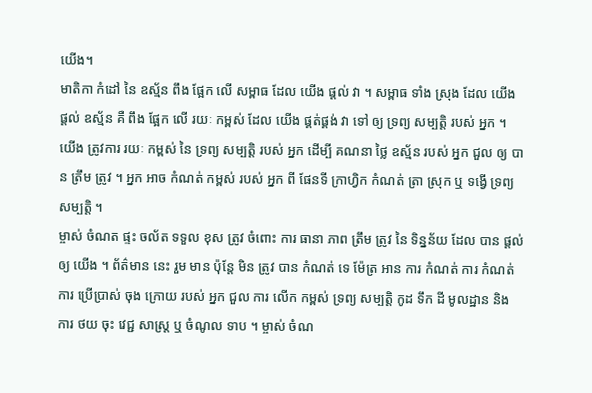យើង។
មាតិកា កំដៅ នៃ ឧស្ម័ន ពឹង ផ្អែក លើ សម្ពាធ ដែល យើង ផ្តល់ វា ។ សម្ពាធ ទាំង ស្រុង ដែល យើង ផ្តល់ ឧស្ម័ន គឺ ពឹង ផ្អែក លើ រយៈ កម្ពស់ ដែល យើង ផ្គត់ផ្គង់ វា ទៅ ឲ្យ ទ្រព្យ សម្បត្តិ របស់ អ្នក ។ យើង ត្រូវការ រយៈ កម្ពស់ នៃ ទ្រព្យ សម្បត្តិ របស់ អ្នក ដើម្បី គណនា ថ្លៃ ឧស្ម័ន របស់ អ្នក ជួល ឲ្យ បាន ត្រឹម ត្រូវ ។ អ្នក អាច កំណត់ កម្ពស់ របស់ អ្នក ពី ផែនទី ក្រាហ្វិក កំណត់ ត្រា ស្រុក ឬ ទង្វើ ទ្រព្យ សម្បត្តិ ។
ម្ចាស់ ចំណត ផ្ទះ ចល័ត ទទួល ខុស ត្រូវ ចំពោះ ការ ធានា ភាព ត្រឹម ត្រូវ នៃ ទិន្នន័យ ដែល បាន ផ្តល់ ឲ្យ យើង ។ ព័ត៌មាន នេះ រួម មាន ប៉ុន្តែ មិន ត្រូវ បាន កំណត់ ទេ ម៉ែត្រ អាន ការ កំណត់ ការ កំណត់ ការ ប្រើប្រាស់ ចុង ក្រោយ របស់ អ្នក ជួល ការ លើក កម្ពស់ ទ្រព្យ សម្បត្តិ កូដ ទឹក ដី មូលដ្ឋាន និង ការ ថយ ចុះ វេជ្ជ សាស្ត្រ ឬ ចំណូល ទាប ។ ម្ចាស់ ចំណ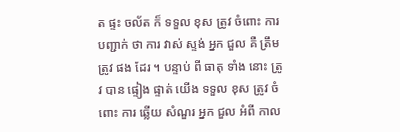ត ផ្ទះ ចល័ត ក៏ ទទួល ខុស ត្រូវ ចំពោះ ការ បញ្ជាក់ ថា ការ វាស់ ស្ទង់ អ្នក ជួល គឺ ត្រឹម ត្រូវ ផង ដែរ ។ បន្ទាប់ ពី ធាតុ ទាំង នោះ ត្រូវ បាន ផ្ទៀង ផ្ទាត់ យើង ទទួល ខុស ត្រូវ ចំពោះ ការ ឆ្លើយ សំណួរ អ្នក ជួល អំពី កាល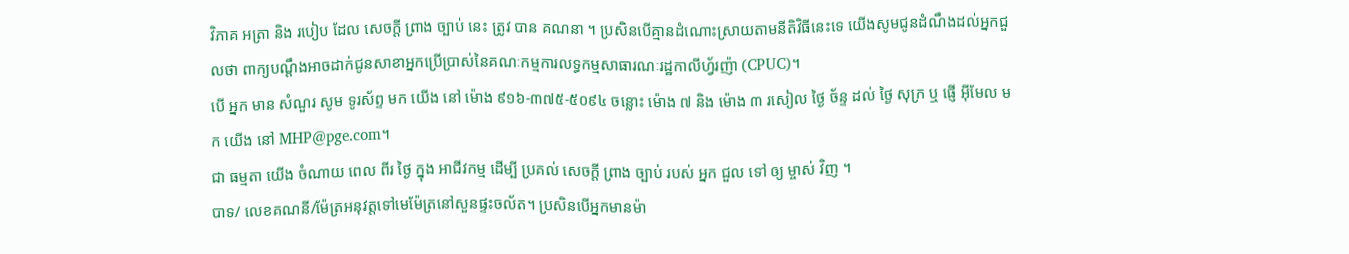វិភាគ អត្រា និង របៀប ដែល សេចក្តី ព្រាង ច្បាប់ នេះ ត្រូវ បាន គណនា ។ ប្រសិនបើគ្មានដំណោះស្រាយតាមនីតិវិធីនេះទេ យើងសូមជូនដំណឹងដល់អ្នកជួលថា ពាក្យបណ្តឹងអាចដាក់ជូនសាខាអ្នកប្រើប្រាស់នៃគណៈកម្មការលទ្ធកម្មសាធារណៈរដ្ឋកាលីហ្វ័រញ៉ា (CPUC)។
បើ អ្នក មាន សំណួរ សូម ទូរស័ព្ទ មក យើង នៅ ម៉ោង ៩១៦-៣៧៥-៥០៩៤ ចន្លោះ ម៉ោង ៧ និង ម៉ោង ៣ រសៀល ថ្ងៃ ច័ន្ទ ដល់ ថ្ងៃ សុក្រ ឬ ផ្ញើ អ៊ីមែល មក យើង នៅ MHP@pge.com។
ជា ធម្មតា យើង ចំណាយ ពេល ពីរ ថ្ងៃ ក្នុង អាជីវកម្ម ដើម្បី ប្រគល់ សេចក្តី ព្រាង ច្បាប់ របស់ អ្នក ជួល ទៅ ឲ្យ ម្ចាស់ វិញ ។
បាទ/ លេខគណនី/ម៉ែត្រអនុវត្តទៅមេម៉ែត្រនៅសួនផ្ទះចល័ត។ ប្រសិនបើអ្នកមានម៉ា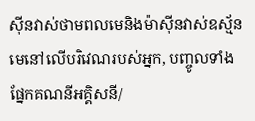ស៊ីនវាស់ថាមពលមេនិងម៉ាស៊ីនវាស់ឧស្ម័នមេនៅលើបរិវេណរបស់អ្នក, បញ្ចូលទាំងផ្នែកគណនីអគ្គិសនី/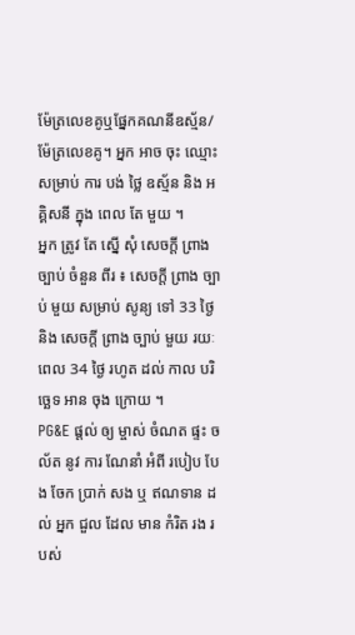ម៉ែត្រលេខគូឬផ្នែកគណនីឧស្ម័ន/ម៉ែត្រលេខគូ។ អ្នក អាច ចុះ ឈ្មោះ សម្រាប់ ការ បង់ ថ្លៃ ឧស្ម័ន និង អគ្គិសនី ក្នុង ពេល តែ មួយ ។
អ្នក ត្រូវ តែ ស្នើ សុំ សេចក្តី ព្រាង ច្បាប់ ចំនួន ពីរ ៖ សេចក្តី ព្រាង ច្បាប់ មួយ សម្រាប់ សូន្យ ទៅ 33 ថ្ងៃ និង សេចក្តី ព្រាង ច្បាប់ មួយ រយៈ ពេល 34 ថ្ងៃ រហូត ដល់ កាល បរិច្ឆេទ អាន ចុង ក្រោយ ។
PG&E ផ្តល់ ឲ្យ ម្ចាស់ ចំណត ផ្ទះ ចល័ត នូវ ការ ណែនាំ អំពី របៀប បែង ចែក ប្រាក់ សង ឬ ឥណទាន ដល់ អ្នក ជួល ដែល មាន កំរិត រង របស់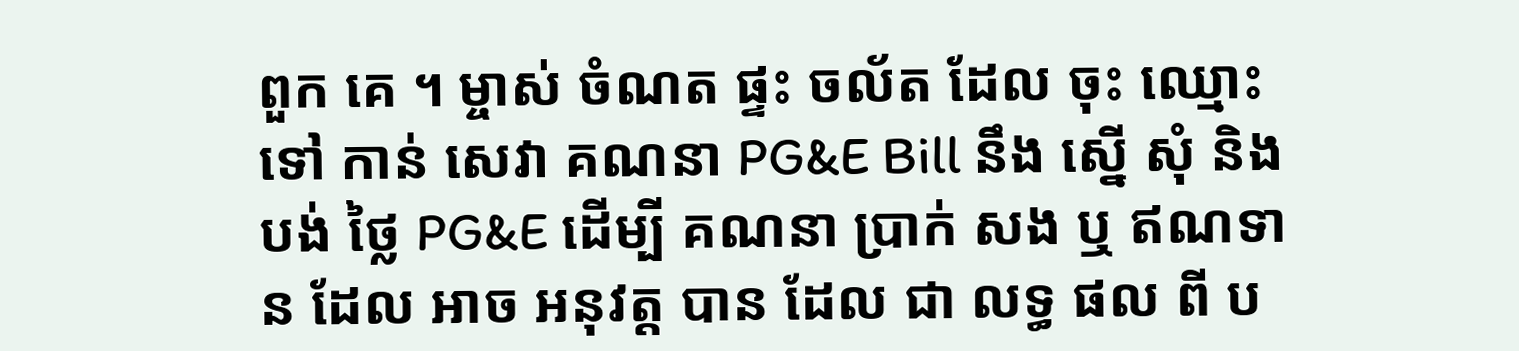ពួក គេ ។ ម្ចាស់ ចំណត ផ្ទះ ចល័ត ដែល ចុះ ឈ្មោះ ទៅ កាន់ សេវា គណនា PG&E Bill នឹង ស្នើ សុំ និង បង់ ថ្លៃ PG&E ដើម្បី គណនា ប្រាក់ សង ឬ ឥណទាន ដែល អាច អនុវត្ត បាន ដែល ជា លទ្ធ ផល ពី ប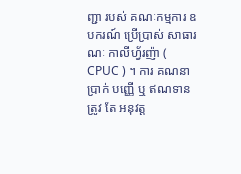ញ្ជា របស់ គណៈកម្មការ ឧបករណ៍ ប្រើប្រាស់ សាធារណៈ កាលីហ្វ័រញ៉ា ( CPUC ) ។ ការ គណនា ប្រាក់ បញ្ញើ ឬ ឥណទាន ត្រូវ តែ អនុវត្ត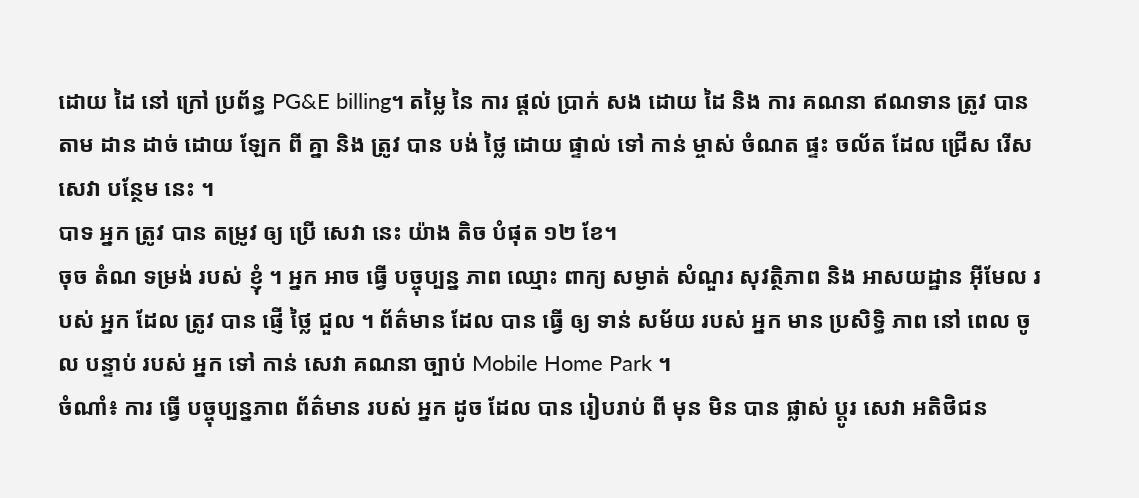ដោយ ដៃ នៅ ក្រៅ ប្រព័ន្ធ PG&E billing។ តម្លៃ នៃ ការ ផ្តល់ ប្រាក់ សង ដោយ ដៃ និង ការ គណនា ឥណទាន ត្រូវ បាន តាម ដាន ដាច់ ដោយ ឡែក ពី គ្នា និង ត្រូវ បាន បង់ ថ្លៃ ដោយ ផ្ទាល់ ទៅ កាន់ ម្ចាស់ ចំណត ផ្ទះ ចល័ត ដែល ជ្រើស រើស សេវា បន្ថែម នេះ ។
បាទ អ្នក ត្រូវ បាន តម្រូវ ឲ្យ ប្រើ សេវា នេះ យ៉ាង តិច បំផុត ១២ ខែ។
ចុច តំណ ទម្រង់ របស់ ខ្ញុំ ។ អ្នក អាច ធ្វើ បច្ចុប្បន្ន ភាព ឈ្មោះ ពាក្យ សម្ងាត់ សំណួរ សុវត្ថិភាព និង អាសយដ្ឋាន អ៊ីមែល របស់ អ្នក ដែល ត្រូវ បាន ផ្ញើ ថ្លៃ ជួល ។ ព័ត៌មាន ដែល បាន ធ្វើ ឲ្យ ទាន់ សម័យ របស់ អ្នក មាន ប្រសិទ្ធិ ភាព នៅ ពេល ចូល បន្ទាប់ របស់ អ្នក ទៅ កាន់ សេវា គណនា ច្បាប់ Mobile Home Park ។
ចំណាំ៖ ការ ធ្វើ បច្ចុប្បន្នភាព ព័ត៌មាន របស់ អ្នក ដូច ដែល បាន រៀបរាប់ ពី មុន មិន បាន ផ្លាស់ ប្តូរ សេវា អតិថិជន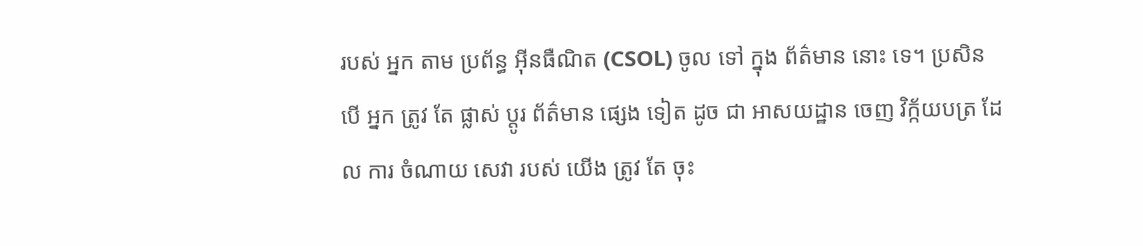របស់ អ្នក តាម ប្រព័ន្ធ អ៊ីនធឺណិត (CSOL) ចូល ទៅ ក្នុង ព័ត៌មាន នោះ ទេ។ ប្រសិន បើ អ្នក ត្រូវ តែ ផ្លាស់ ប្តូរ ព័ត៌មាន ផ្សេង ទៀត ដូច ជា អាសយដ្ឋាន ចេញ វិក្ក័យបត្រ ដែល ការ ចំណាយ សេវា របស់ យើង ត្រូវ តែ ចុះ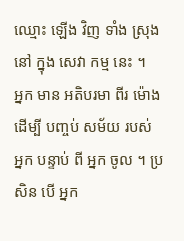ឈ្មោះ ឡើង វិញ ទាំង ស្រុង នៅ ក្នុង សេវា កម្ម នេះ ។
អ្នក មាន អតិបរមា ពីរ ម៉ោង ដើម្បី បញ្ចប់ សម័យ របស់ អ្នក បន្ទាប់ ពី អ្នក ចូល ។ ប្រសិន បើ អ្នក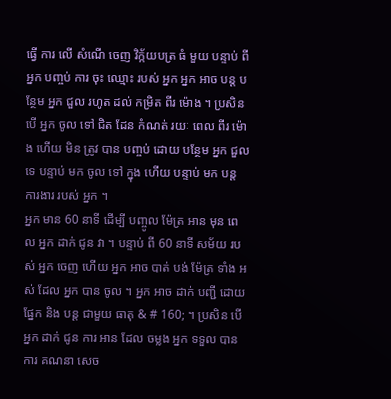ធ្វើ ការ លើ សំណើ ចេញ វិក្ក័យបត្រ ធំ មួយ បន្ទាប់ ពី អ្នក បញ្ចប់ ការ ចុះ ឈ្មោះ របស់ អ្នក អ្នក អាច បន្ត បន្ថែម អ្នក ជួល រហូត ដល់ កម្រិត ពីរ ម៉ោង ។ ប្រសិន បើ អ្នក ចូល ទៅ ជិត ដែន កំណត់ រយៈ ពេល ពីរ ម៉ោង ហើយ មិន ត្រូវ បាន បញ្ចប់ ដោយ បន្ថែម អ្នក ជួល ទេ បន្ទាប់ មក ចូល ទៅ ក្នុង ហើយ បន្ទាប់ មក បន្ត ការងារ របស់ អ្នក ។
អ្នក មាន 60 នាទី ដើម្បី បញ្ចូល ម៉ែត្រ អាន មុន ពេល អ្នក ដាក់ ជូន វា ។ បន្ទាប់ ពី 60 នាទី សម័យ របស់ អ្នក ចេញ ហើយ អ្នក អាច បាត់ បង់ ម៉ែត្រ ទាំង អស់ ដែល អ្នក បាន ចូល ។ អ្នក អាច ដាក់ បញ្ជី ដោយ ផ្នែក និង បន្ត ជាមួយ ធាតុ & # 160; ។ ប្រសិន បើ អ្នក ដាក់ ជូន ការ អាន ដែល ចម្លង អ្នក ទទួល បាន ការ គណនា សេច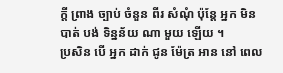ក្តី ព្រាង ច្បាប់ ចំនួន ពីរ សំណុំ ប៉ុន្តែ អ្នក មិន បាត់ បង់ ទិន្នន័យ ណា មួយ ឡើយ ។
ប្រសិន បើ អ្នក ដាក់ ជូន ម៉ែត្រ អាន នៅ ពេល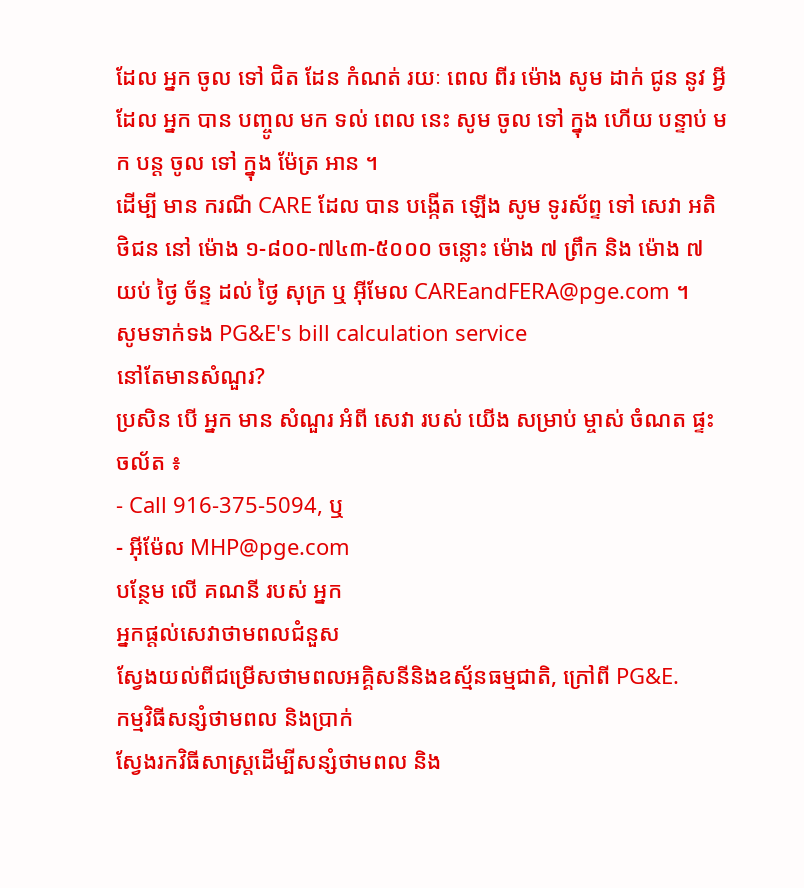ដែល អ្នក ចូល ទៅ ជិត ដែន កំណត់ រយៈ ពេល ពីរ ម៉ោង សូម ដាក់ ជូន នូវ អ្វី ដែល អ្នក បាន បញ្ចូល មក ទល់ ពេល នេះ សូម ចូល ទៅ ក្នុង ហើយ បន្ទាប់ មក បន្ត ចូល ទៅ ក្នុង ម៉ែត្រ អាន ។
ដើម្បី មាន ករណី CARE ដែល បាន បង្កើត ឡើង សូម ទូរស័ព្ទ ទៅ សេវា អតិថិជន នៅ ម៉ោង ១-៨០០-៧៤៣-៥០០០ ចន្លោះ ម៉ោង ៧ ព្រឹក និង ម៉ោង ៧ យប់ ថ្ងៃ ច័ន្ទ ដល់ ថ្ងៃ សុក្រ ឬ អ៊ីមែល CAREandFERA@pge.com ។
សូមទាក់ទង PG&E's bill calculation service
នៅតែមានសំណួរ?
ប្រសិន បើ អ្នក មាន សំណួរ អំពី សេវា របស់ យើង សម្រាប់ ម្ចាស់ ចំណត ផ្ទះ ចល័ត ៖
- Call 916-375-5094, ឬ
- អ៊ីម៉ែល MHP@pge.com
បន្ថែម លើ គណនី របស់ អ្នក
អ្នកផ្ដល់សេវាថាមពលជំនួស
ស្វែងយល់ពីជម្រើសថាមពលអគ្គិសនីនិងឧស្ម័នធម្មជាតិ, ក្រៅពី PG&E.
កម្មវិធីសន្សំថាមពល និងប្រាក់
ស្វែងរកវិធីសាស្ត្រដើម្បីសន្សំថាមពល និង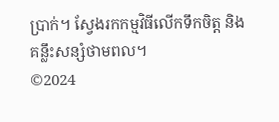ប្រាក់។ ស្វែងរកកម្មវិធីលើកទឹកចិត្ត និងគន្លឹះសន្សំថាមពល។
©2024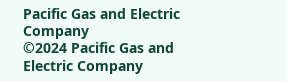Pacific Gas and Electric Company
©2024 Pacific Gas and Electric Company